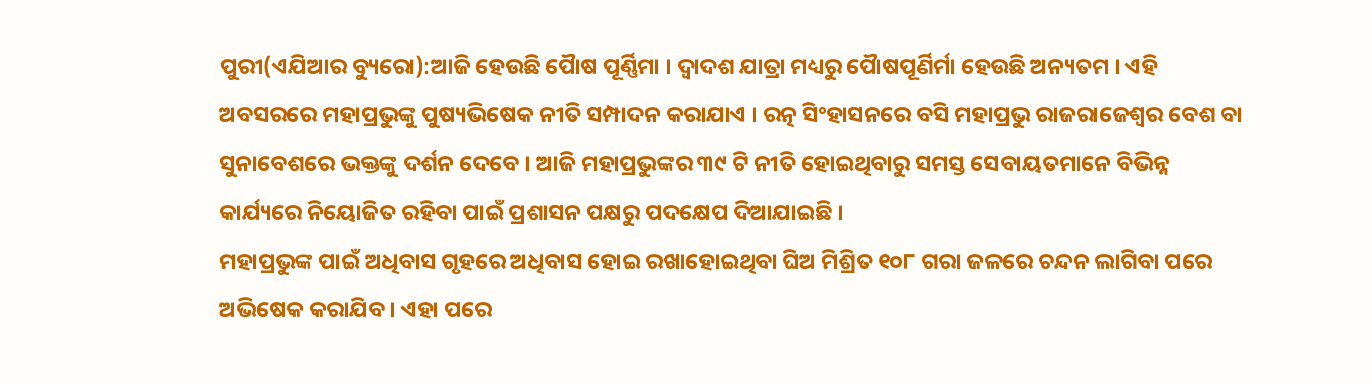ପୁରୀ(ଏଯିଆର ବ୍ୟୁରୋ):ଆଜି ହେଉଛି ପୈାଷ ପୂର୍ଣ୍ଣିମା । ଦ୍ୱାଦଶ ଯାତ୍ରା ମଧ୍ୟରୁ ପୈାଷପୂର୍ଣିର୍ମା ହେଉଛି ଅନ୍ୟତମ । ଏହି ଅବସରରେ ମହାପ୍ରଭୁଙ୍କୁ ପୁଷ୍ୟଭିଷେକ ନୀତି ସମ୍ପାଦନ କରାଯାଏ । ରତ୍ନ ସିଂହାସନରେ ବସି ମହାପ୍ରଭୁ ରାଜରାଜେଶ୍ୱର ବେଶ ବା ସୁନାବେଶରେ ଭକ୍ତଙ୍କୁ ଦର୍ଶନ ଦେବେ । ଆଜି ମହାପ୍ରଭୁଙ୍କର ୩୯ ଟି ନୀତି ହୋଇଥିବାରୁ ସମସ୍ତ ସେବାୟତମାନେ ବିଭିନ୍ନ କାର୍ଯ୍ୟରେ ନିୟୋଜିତ ରହିବା ପାଇଁ ପ୍ରଶାସନ ପକ୍ଷରୁ ପଦକ୍ଷେପ ଦିଆଯାଇଛି ।
ମହାପ୍ରଭୁଙ୍କ ପାଇଁ ଅଧିବାସ ଗୃହରେ ଅଧିବାସ ହୋଇ ରଖାହୋଇଥିବା ଘିଅ ମିଶ୍ରିତ ୧୦୮ ଗରା ଜଳରେ ଚନ୍ଦନ ଲାଗିବା ପରେ ଅଭିଷେକ କରାଯିବ । ଏହା ପରେ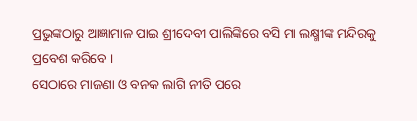ପ୍ରଭୁଙ୍କଠାରୁ ଆଜ୍ଞାମାଳ ପାଇ ଶ୍ରୀଦେବୀ ପାଲିଙ୍କିରେ ବସି ମା ଲକ୍ଷ୍ମୀଙ୍କ ମନ୍ଦିରକୁ ପ୍ରବେଶ କରିବେ ।
ସେଠାରେ ମାଜଣା ଓ ବନକ ଲାଗି ନୀତି ପରେ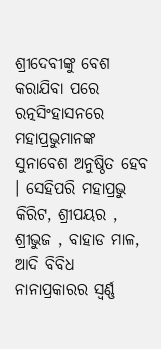ଶ୍ରୀଦେବୀଙ୍କୁ ବେଶ କରାଯିବା ପରେ ରତ୍ନସିଂହାସନରେ ମହାପ୍ରଭୁମାନଙ୍କ ସୁନାବେଶ ଅନୁଷ୍ଠିତ ହେବ । ସେହିପରି ମହାପ୍ରଭୁ କିରିଟ, ଶ୍ରୀପୟର , ଶ୍ରୀଭୁଜ , ବାହାଡ ମାଳ, ଆଦି ବିବିଧ ନାନାପ୍ରକାରର ସ୍ୱର୍ଣ୍ଣ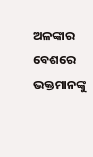ଅଳଙ୍କାର ବେଶରେ ଭକ୍ତମାନଙ୍କୁ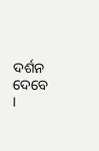ଦର୍ଶନ ଦେବେ ।